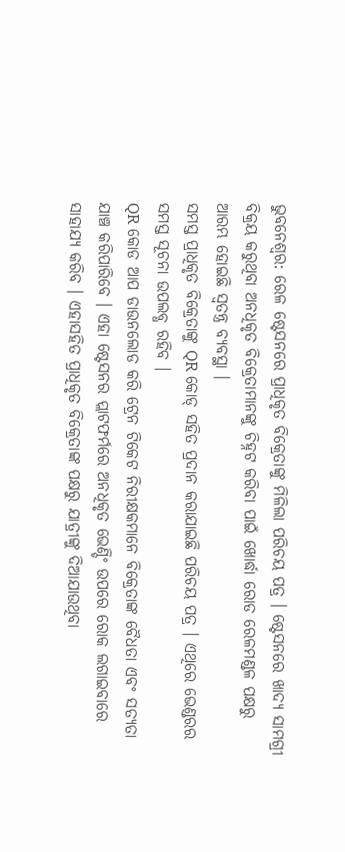ଭୁବନେଶ୍ବର: ରେଳ ଷ୍ଟେସନରେ ପ୍ରାଧିକୃତ ବିକ୍ରେତାଙ୍କୁ ମିଳିଲା ପରିଚୟ ପତ୍ର । ଷ୍ଟେସନରେ ଖାଦ୍ୟ ସାମଗ୍ରୀ ବିକ୍ରୟ କରୁଥିବା ଅନଧିକୃତ ବିକ୍ରେତାମାନଙ୍କୁ ଚିହ୍ନଟ କରିବା ପାଇଁ ଖୋର୍ଦ୍ଧା ରୋଡ ରେଳମଣ୍ଡଳ ପକ୍ଷରୁ ଆରମ୍ଭ ହୋଇଛି ସ୍ବତନ୍ତ୍ର ବ୍ୟବସ୍ଥା ।
ସମସ୍ତ ପ୍ରାଧିକୃତ ବିକ୍ରେତାଙ୍କୁ QR କୋଡ୍ ସହିତ ପ୍ରଦାନ କରାଯାଇଛି ପରିଚୟ ପତ୍ର । ଏଥିରେ ଭେଣ୍ଡରର ସମସ୍ତ ସୂଚନା ଉପଲବ୍ଧ ରହିବ ।
QR କୋଡ ଆପ ଡାଉନଲୋଡ କରି ଟ୍ରେନ ଟିକେଟ ନିରୀକ୍ଷକମାନେ ବିକ୍ରେତାଙ୍କ ବୈଧତା ଏବଂ ସତ୍ୟତା ଯାଞ୍ଚ କରିପାରିବେ । ଏହା ଷ୍ଟେସନର ପ୍ଲାଟଫର୍ମରେ ଅନଧିକୃତ ଭେଣ୍ଡିଂ ଉପରେ ରୋକ ଲଗାଇବାରେ ସାହାଯ୍ୟ କରିବ । ଏହାସହିତ ପ୍ରାଧିକୃତ ବିକ୍ରେତାଙ୍କ ପକ୍ଷରୁ ଯାତ୍ରୀଙ୍କୁ ଦିଆଯାଉଥିବା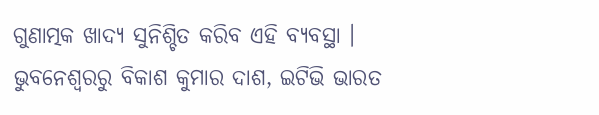ଗୁଣାତ୍ମକ ଖାଦ୍ୟ ସୁନିଶ୍ଚିତ କରିବ ଏହି ବ୍ୟବସ୍ଥା ।
ଭୁବନେଶ୍ବରରୁ ବିକାଶ କୁମାର ଦାଶ, ଇଟିଭି ଭାରତ